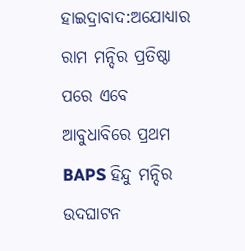ହାଇଦ୍ରାବାଦ:ଅଯୋଧ୍ୟାର ରାମ ମନ୍ଦିର ପ୍ରତିଷ୍ଠା ପରେ ଏବେ ଆବୁଧାବିରେ ପ୍ରଥମ BAPS ହିନ୍ଦୁ ମନ୍ଦିର ଉଦଘାଟନ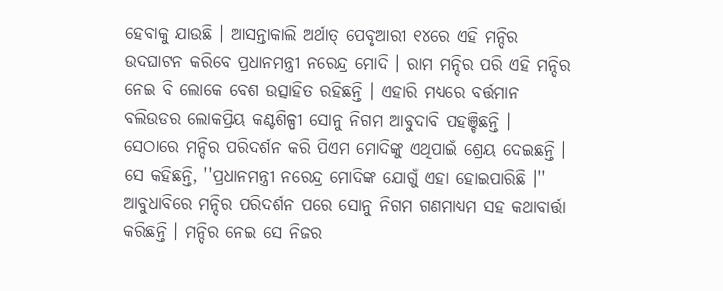ହେବାକୁ ଯାଉଛି । ଆସନ୍ତାକାଲି ଅର୍ଥାତ୍ ପେବୃଆରୀ ୧୪ରେ ଏହି ମନ୍ଦିର ଉଦଘାଟନ କରିବେ ପ୍ରଧାନମନ୍ତ୍ରୀ ନରେନ୍ଦ୍ର ମୋଦି । ରାମ ମନ୍ଦିର ପରି ଏହି ମନ୍ଦିର ନେଇ ବି ଲୋକେ ବେଶ ଉତ୍ସାହିତ ରହିଛନ୍ତି । ଏହାରି ମଧ୍ୟରେ ବର୍ତ୍ତମାନ ବଲିଉଡର ଲୋକପ୍ରିୟ କଣ୍ଟଶିଳ୍ପୀ ସୋନୁ ନିଗମ ଆବୁଦାବି ପହଞ୍ଚିଛନ୍ତି । ସେଠାରେ ମନ୍ଦିର ପରିଦର୍ଶନ କରି ପିଏମ ମୋଦିଙ୍କୁ ଏଥିପାଇଁ ଶ୍ରେୟ ଦେଇଛନ୍ତି । ସେ କହିଛନ୍ତି, ''ପ୍ରଧାନମନ୍ତ୍ରୀ ନରେନ୍ଦ୍ର ମୋଦିଙ୍କ ଯୋଗୁଁ ଏହା ହୋଇପାରିଛି ।''
ଆବୁଧାବିରେ ମନ୍ଦିର ପରିଦର୍ଶନ ପରେ ସୋନୁ ନିଗମ ଗଣମାଧ୍ୟମ ସହ କଥାବାର୍ତ୍ତା କରିଛନ୍ତି । ମନ୍ଦିର ନେଇ ସେ ନିଜର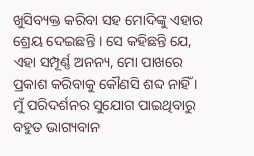ଖୁସିବ୍ୟକ୍ତ କରିବା ସହ ମୋଦିଙ୍କୁ ଏହାର ଶ୍ରେୟ ଦେଇଛନ୍ତି । ସେ କହିଛନ୍ତି ଯେ, ଏହା ସମ୍ପୂର୍ଣ୍ଣ ଅନନ୍ୟ, ମୋ ପାଖରେ ପ୍ରକାଶ କରିବାକୁ କୌଣସି ଶବ୍ଦ ନାହିଁ । ମୁଁ ପରିଦର୍ଶନର ସୁଯୋଗ ପାଇଥିବାରୁ ବହୁତ ଭାଗ୍ୟବାନ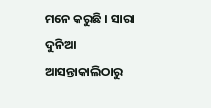ମନେ କରୁଛି । ସାରା ଦୁନିଆ ଆସନ୍ତାକାଲିଠାରୁ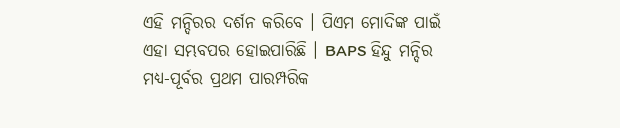ଏହି ମନ୍ଦିରର ଦର୍ଶନ କରିବେ । ପିଏମ ମୋଦିଙ୍କ ପାଇଁ ଏହା ସମ୍ଭବପର ହୋଇପାରିଛି । BAPS ହିନ୍ଦୁ ମନ୍ଦିର ମଧ୍ୟ-ପୂର୍ବର ପ୍ରଥମ ପାରମ୍ପରିକ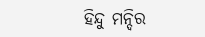ହିନ୍ଦୁ ମନ୍ଦିର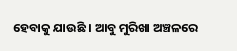ହେବାକୁ ଯାଉଛି । ଆବୁ ମୁରିଖା ଅଞ୍ଚଳରେ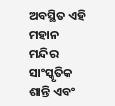ଅବସ୍ଥିତ ଏହି ମହାନ ମନ୍ଦିର ସାଂସ୍କୃତିକ ଶାନ୍ତି ଏବଂ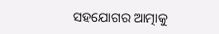ସହଯୋଗର ଆତ୍ମାକୁ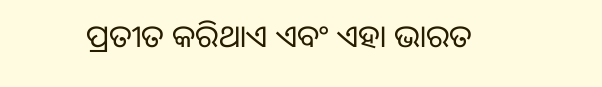ପ୍ରତୀତ କରିଥାଏ ଏବଂ ଏହା ଭାରତ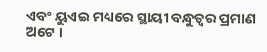ଏବଂ ୟୁଏଇ ମଧ୍ୟରେ ସ୍ଥାୟୀ ବନ୍ଧୁତ୍ୱର ପ୍ରମାଣ ଅଟେ ।